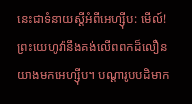នេះជាទំនាយស្ដីអំពីអេហ្ស៊ីប: មើល៍! ព្រះយេហូវ៉ានឹងគង់លើពពកដ៏លឿន យាងមកអេហ្ស៊ីប។ បណ្ដារូបបដិមាក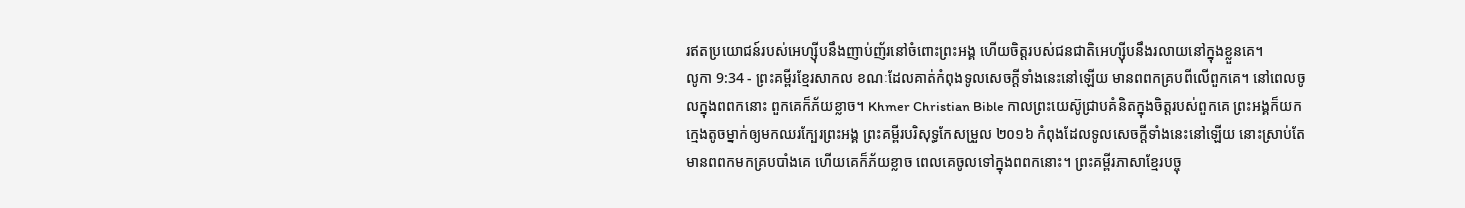រឥតប្រយោជន៍របស់អេហ្ស៊ីបនឹងញាប់ញ័រនៅចំពោះព្រះអង្គ ហើយចិត្តរបស់ជនជាតិអេហ្ស៊ីបនឹងរលាយនៅក្នុងខ្លួនគេ។
លូកា 9:34 - ព្រះគម្ពីរខ្មែរសាកល ខណៈដែលគាត់កំពុងទូលសេចក្ដីទាំងនេះនៅឡើយ មានពពកគ្របពីលើពួកគេ។ នៅពេលចូលក្នុងពពកនោះ ពួកគេក៏ភ័យខ្លាច។ Khmer Christian Bible កាលព្រះយេស៊ូជ្រាបគំនិតក្នុងចិត្ដរបស់ពួកគេ ព្រះអង្គក៏យកក្មេងតូចម្នាក់ឲ្យមកឈរក្បែរព្រះអង្គ ព្រះគម្ពីរបរិសុទ្ធកែសម្រួល ២០១៦ កំពុងដែលទូលសេចក្តីទាំងនេះនៅឡើយ នោះស្រាប់តែមានពពកមកគ្របបាំងគេ ហើយគេក៏ភ័យខ្លាច ពេលគេចូលទៅក្នុងពពកនោះ។ ព្រះគម្ពីរភាសាខ្មែរបច្ចុ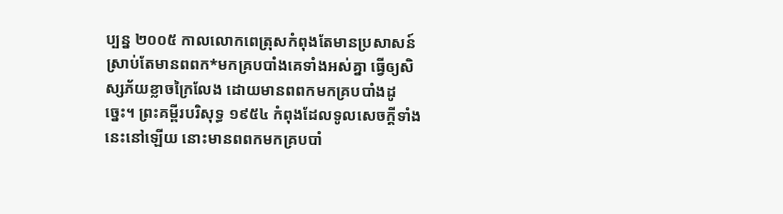ប្បន្ន ២០០៥ កាលលោកពេត្រុសកំពុងតែមានប្រសាសន៍ ស្រាប់តែមានពពក*មកគ្របបាំងគេទាំងអស់គ្នា ធ្វើឲ្យសិស្សភ័យខ្លាចក្រៃលែង ដោយមានពពកមកគ្របបាំងដូច្នេះ។ ព្រះគម្ពីរបរិសុទ្ធ ១៩៥៤ កំពុងដែលទូលសេចក្ដីទាំងនេះនៅឡើយ នោះមានពពកមកគ្របបាំ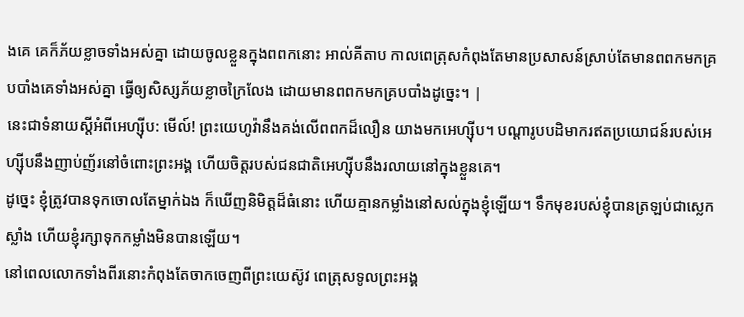ងគេ គេក៏ភ័យខ្លាចទាំងអស់គ្នា ដោយចូលខ្លួនក្នុងពពកនោះ អាល់គីតាប កាលពេត្រុសកំពុងតែមានប្រសាសន៍ស្រាប់តែមានពពកមកគ្របបាំងគេទាំងអស់គ្នា ធ្វើឲ្យសិស្សភ័យខ្លាចក្រៃលែង ដោយមានពពកមកគ្របបាំងដូច្នេះ។ |
នេះជាទំនាយស្ដីអំពីអេហ្ស៊ីប: មើល៍! ព្រះយេហូវ៉ានឹងគង់លើពពកដ៏លឿន យាងមកអេហ្ស៊ីប។ បណ្ដារូបបដិមាករឥតប្រយោជន៍របស់អេហ្ស៊ីបនឹងញាប់ញ័រនៅចំពោះព្រះអង្គ ហើយចិត្តរបស់ជនជាតិអេហ្ស៊ីបនឹងរលាយនៅក្នុងខ្លួនគេ។
ដូច្នេះ ខ្ញុំត្រូវបានទុកចោលតែម្នាក់ឯង ក៏ឃើញនិមិត្តដ៏ធំនោះ ហើយគ្មានកម្លាំងនៅសល់ក្នុងខ្ញុំឡើយ។ ទឹកមុខរបស់ខ្ញុំបានត្រឡប់ជាស្លេកស្លាំង ហើយខ្ញុំរក្សាទុកកម្លាំងមិនបានឡើយ។
នៅពេលលោកទាំងពីរនោះកំពុងតែចាកចេញពីព្រះយេស៊ូវ ពេត្រុសទូលព្រះអង្គ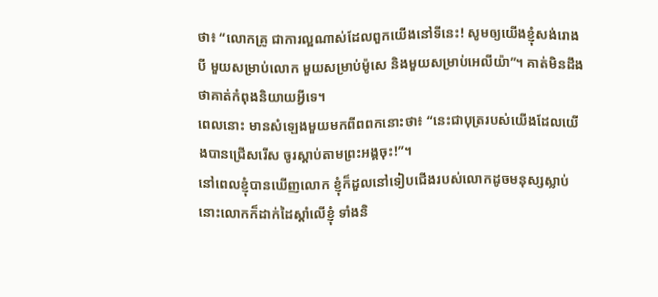ថា៖ “លោកគ្រូ ជាការល្អណាស់ដែលពួកយើងនៅទីនេះ! សូមឲ្យយើងខ្ញុំសង់រោងបី មួយសម្រាប់លោក មួយសម្រាប់ម៉ូសេ និងមួយសម្រាប់អេលីយ៉ា”។ គាត់មិនដឹងថាគាត់កំពុងនិយាយអ្វីទេ។
ពេលនោះ មានសំឡេងមួយមកពីពពកនោះថា៖ “នេះជាបុត្ររបស់យើងដែលយើងបានជ្រើសរើស ចូរស្ដាប់តាមព្រះអង្គចុះ!”។
នៅពេលខ្ញុំបានឃើញលោក ខ្ញុំក៏ដួលនៅទៀបជើងរបស់លោកដូចមនុស្សស្លាប់ នោះលោកក៏ដាក់ដៃស្ដាំលើខ្ញុំ ទាំងនិ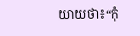យាយថា៖“កុំ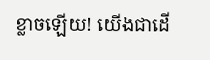ខ្លាចឡើយ! យើងជាដើ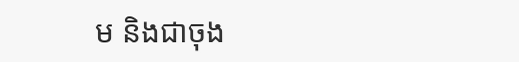ម និងជាចុង